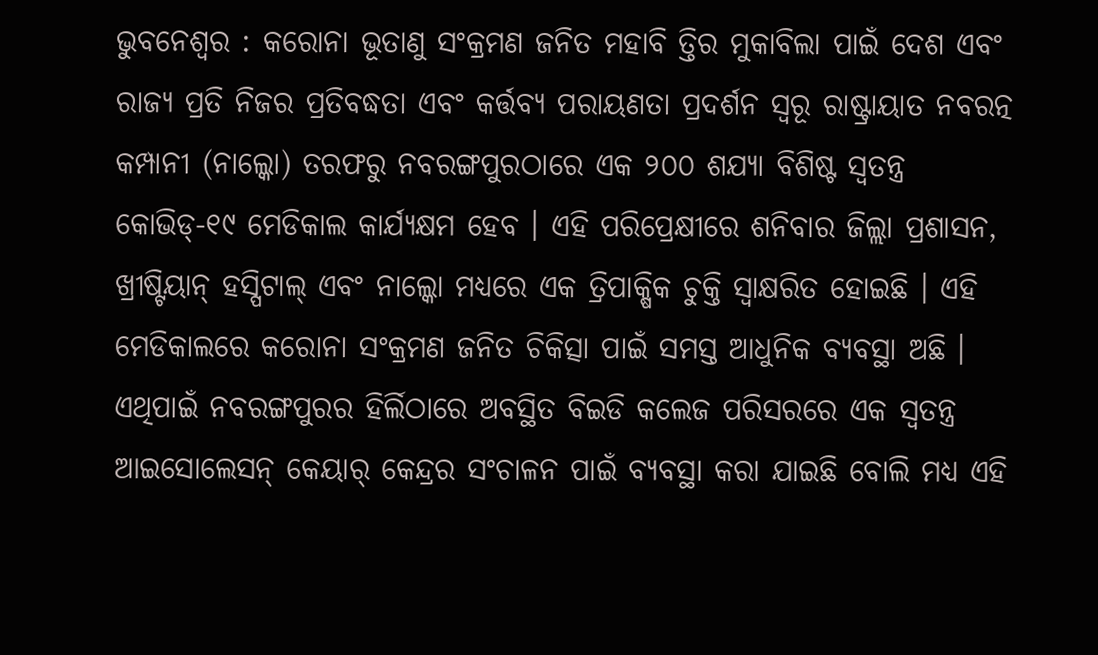ଭୁବନେଶ୍ୱର : କରୋନା ଭୂତାଣୁ ସଂକ୍ରମଣ ଜନିତ ମହାବି ତ୍ତିର ମୁକାବିଲା ପାଇଁ ଦେଶ ଏବଂ ରାଜ୍ୟ ପ୍ରତି ନିଜର ପ୍ରତିବଦ୍ଧତା ଏବଂ କର୍ତ୍ତବ୍ୟ ପରାୟଣତା ପ୍ରଦର୍ଶନ ସ୍ୱରୂ ରାଷ୍ଟ୍ରାୟାତ ନବରତ୍ନ କମ୍ପାନୀ (ନାଲ୍କୋ) ତରଫରୁ ନବରଙ୍ଗପୁରଠାରେ ଏକ ୨୦୦ ଶଯ୍ୟା ବିଶିଷ୍ଟ ସ୍ୱତନ୍ତ୍ର କୋଭିଡ୍-୧୯ ମେଡିକାଲ କାର୍ଯ୍ୟକ୍ଷମ ହେବ । ଏହି ପରିପ୍ରେକ୍ଷୀରେ ଶନିବାର ଜିଲ୍ଲା ପ୍ରଶାସନ, ଖ୍ରୀଷ୍ଟିୟାନ୍ ହସ୍ପିଟାଲ୍ ଏବଂ ନାଲ୍କୋ ମଧ୍ୟରେ ଏକ ତ୍ରିପାକ୍ଷିକ ଚୁକ୍ତି ସ୍ୱାକ୍ଷରିତ ହୋଇଛି । ଏହି ମେଡିକାଲରେ କରୋନା ସଂକ୍ରମଣ ଜନିତ ଚିକିତ୍ସା ପାଇଁ ସମସ୍ତ ଆଧୁନିକ ବ୍ୟବସ୍ଥା ଅଛି । ଏଥିପାଇଁ ନବରଙ୍ଗପୁରର ହିର୍ଲିଠାରେ ଅବସ୍ଥିତ ବିଇଡି କଲେଜ ପରିସରରେ ଏକ ସ୍ୱତନ୍ତ୍ର ଆଇସୋଲେସନ୍ କେୟାର୍ କେନ୍ଦ୍ରର ସଂଚାଳନ ପାଇଁ ବ୍ୟବସ୍ଥା କରା ଯାଇଛି ବୋଲି ମଧ୍ୟ ଏହି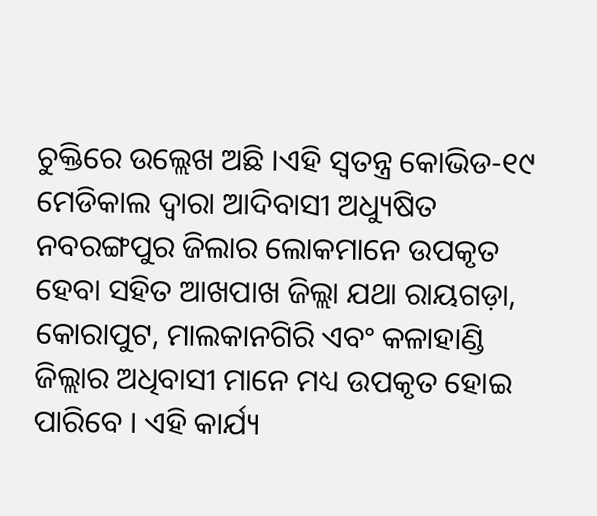ଚୁକ୍ତିରେ ଉଲ୍ଲେଖ ଅଛି ।ଏହି ସ୍ୱତନ୍ତ୍ର କୋଭିଡ-୧୯ ମେଡିକାଲ ଦ୍ୱାରା ଆଦିବାସୀ ଅଧ୍ୟୁଷିତ ନବରଙ୍ଗପୁର ଜିଲାର ଲୋକମାନେ ଉପକୃତ ହେବା ସହିତ ଆଖପାଖ ଜିଲ୍ଲା ଯଥା ରାୟଗଡ଼ା, କୋରାପୁଟ, ମାଲକାନଗିରି ଏବଂ କଳାହାଣ୍ଡି ଜିଲ୍ଲାର ଅଧିବାସୀ ମାନେ ମଧ୍ୟ ଉପକୃତ ହୋଇ ପାରିବେ । ଏହି କାର୍ଯ୍ୟ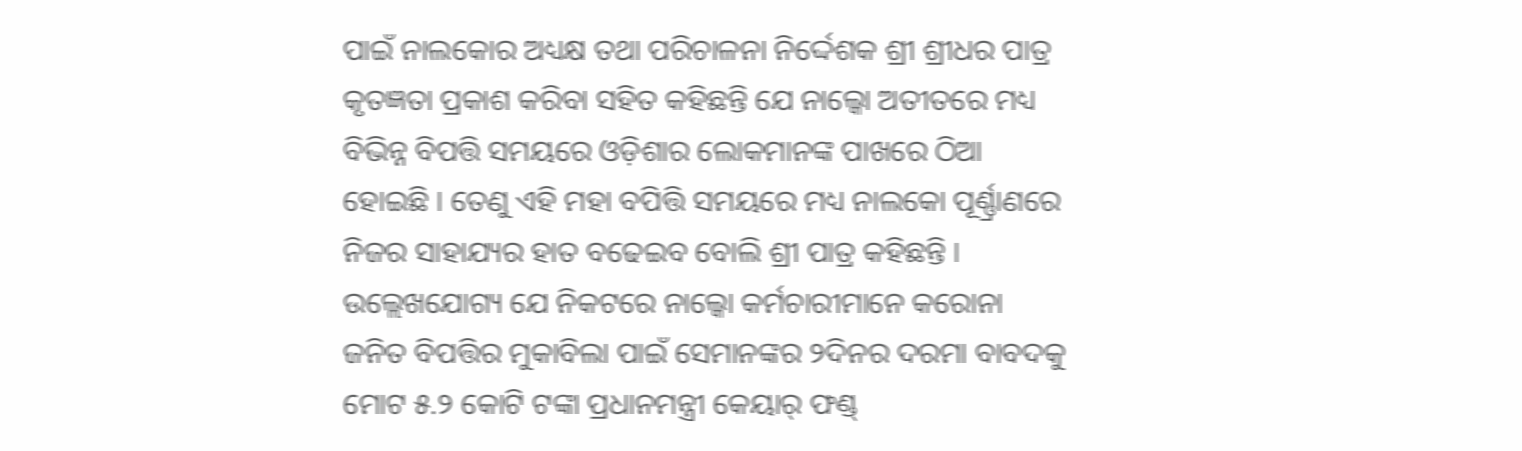ପାଇଁ ନାଲକୋର ଅଧ୍ୟକ୍ଷ ତଥା ପରିଚାଳନା ନିର୍ଦ୍ଦେଶକ ଶ୍ରୀ ଶ୍ରୀଧର ପାତ୍ର କୃତଜ୍ଞତା ପ୍ରକାଶ କରିବା ସହିତ କହିଛନ୍ତି ଯେ ନାଲ୍କୋ ଅତୀତରେ ମଧ୍ୟ ବିଭିନ୍ନ ବିପତ୍ତି ସମୟରେ ଓଡ଼ିଶାର ଲୋକମାନଙ୍କ ପାଖରେ ଠିଆ ହୋଇଛି । ତେଣୁ ଏହି ମହା ବପିତ୍ତି ସମୟରେ ମଧ୍ୟ ନାଲକୋ ପୂର୍ଣ୍ଣ୍ରାଣରେ ନିଜର ସାହାଯ୍ୟର ହାତ ବଢେଇବ ବୋଲି ଶ୍ରୀ ପାତ୍ର କହିଛନ୍ତି । ଉଲ୍ଲେଖଯୋଗ୍ୟ ଯେ ନିକଟରେ ନାଲ୍କୋ କର୍ମଚାରୀମାନେ କରୋନା ଜନିତ ବିପତ୍ତିର ମୁକାବିଲା ପାଇଁ ସେମାନଙ୍କର ୨ଦିନର ଦରମା ବାବଦକୁ ମୋଟ ୫.୨ କୋଟି ଟଙ୍କା ପ୍ରଧାନମନ୍ତ୍ରୀ କେୟାର୍ ଫଣ୍ଡ୍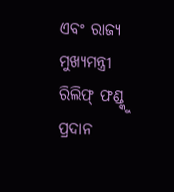ଏବଂ ରାଜ୍ୟ ମୁଖ୍ୟମନ୍ତ୍ରୀ ରିଲିଫ୍ ଫଣ୍ଡ୍କୁ ପ୍ରଦାନ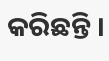କରିଛନ୍ତି ।